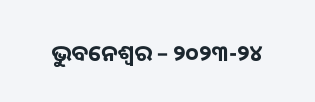ଭୁବନେଶ୍ୱର – ୨୦୨୩-୨୪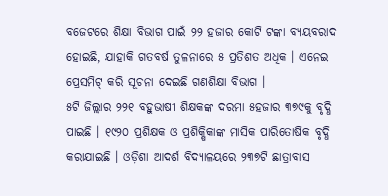ବଜେଟରେ ଶିକ୍ଷା ବିଭାଗ ପାଇଁ ୨୨ ହଜାର କୋଟି ଟଙ୍କା ବ୍ୟୟବରାଦ ହୋଇଛି, ଯାହାକି ଗତବର୍ଷ ତୁଳନାରେ ୫ ପ୍ରତିଶତ ଅଧିକ । ଏନେଇ ପ୍ରେସମିଟ୍ କରି ସୂଚନା ଦେଇଛି ଗଣଶିକ୍ଷା ବିଭାଗ ।
୫ଟି ଜିଲ୍ଲାର ୨୨୧ ବହୁଭାଷୀ ଶିକ୍ଷକଙ୍କ ଦରମା ୫ହଜାର ୩୭୯କୁ ବୃଦ୍ଧି ପାଇଛି । ୧୯୨୦ ପ୍ରଶିକ୍ଷକ ଓ ପ୍ରଶିକ୍ଷିକାଙ୍କ ମାସିକ ପାରିତୋଷିକ ବୃଦ୍ଧି କରାଯାଇଛି । ଓଡ଼ିଶା ଆଦର୍ଶ ବିଦ୍ୟାଳୟରେ ୨୩୭ଟି ଛାତ୍ରାବାସ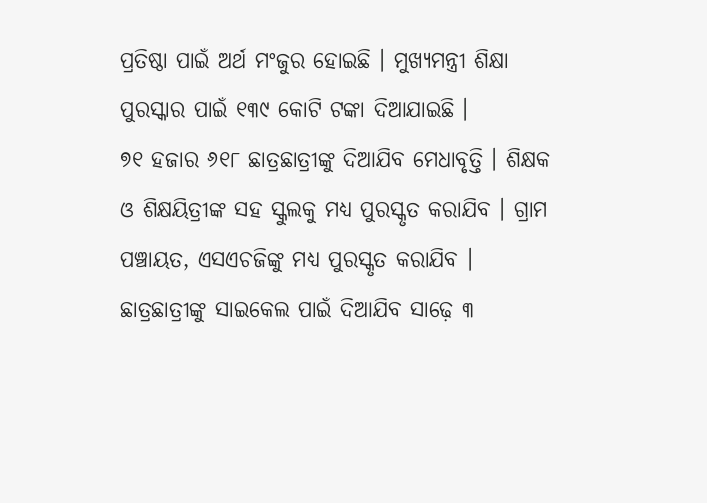ପ୍ରତିଷ୍ଠା ପାଇଁ ଅର୍ଥ ମଂଜୁର ହୋଇଛି । ମୁଖ୍ୟମନ୍ତ୍ରୀ ଶିକ୍ଷା ପୁରସ୍କାର ପାଇଁ ୧୩୯ କୋଟି ଟଙ୍କା ଦିଆଯାଇଛି ।
୭୧ ହଜାର ୬୧୮ ଛାତ୍ରଛାତ୍ରୀଙ୍କୁ ଦିଆଯିବ ମେଧାବୃତ୍ତି । ଶିକ୍ଷକ ଓ ଶିକ୍ଷୟିତ୍ରୀଙ୍କ ସହ ସ୍କୁଲକୁ ମଧ୍ୟ ପୁରସ୍କୃତ କରାଯିବ । ଗ୍ରାମ ପଞ୍ଚାୟତ, ଏସଏଚଜିଙ୍କୁ ମଧ୍ୟ ପୁରସ୍କୃତ କରାଯିବ । ଛାତ୍ରଛାତ୍ରୀଙ୍କୁ ସାଇକେଲ ପାଇଁ ଦିଆଯିବ ସାଢ଼େ ୩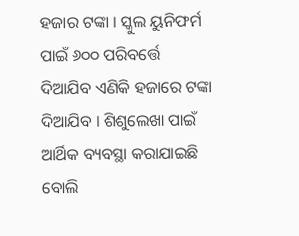ହଜାର ଟଙ୍କା । ସ୍କୁଲ ୟୁନିଫର୍ମ ପାଇଁ ୬୦୦ ପରିବର୍ତ୍ତେ ଦିଆଯିବ ଏଣିକି ହଜାରେ ଟଙ୍କା ଦିଆଯିବ । ଶିଶୁଲେଖା ପାଇଁ ଆର୍ଥିକ ବ୍ୟବସ୍ଥା କରାଯାଇଛି ବୋଲି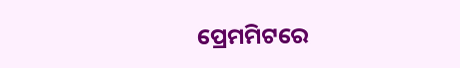ପ୍ରେମମିଟରେ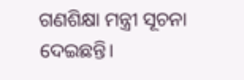ଗଣଶିକ୍ଷା ମନ୍ତ୍ରୀ ସୂଚନା ଦେଇଛନ୍ତି।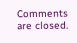Comments are closed.